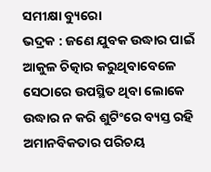ସମୀକ୍ଷା ବ୍ୟୁରୋ
ଭଦ୍ରକ : ଜଣେ ଯୁବକ ଉଦ୍ଧାର ପାଇଁ ଆକୁଳ ଚିତ୍କାର କରୁଥିବାବେଳେ ସେଠାରେ ଉପସ୍ଥିତ ଥିବା ଲୋକେ ଉଦ୍ଧାର ନ କରି ଶୁଟିଂରେ ବ୍ୟସ୍ତ ରହି ଅମାନବିକତାର ପରିଚୟ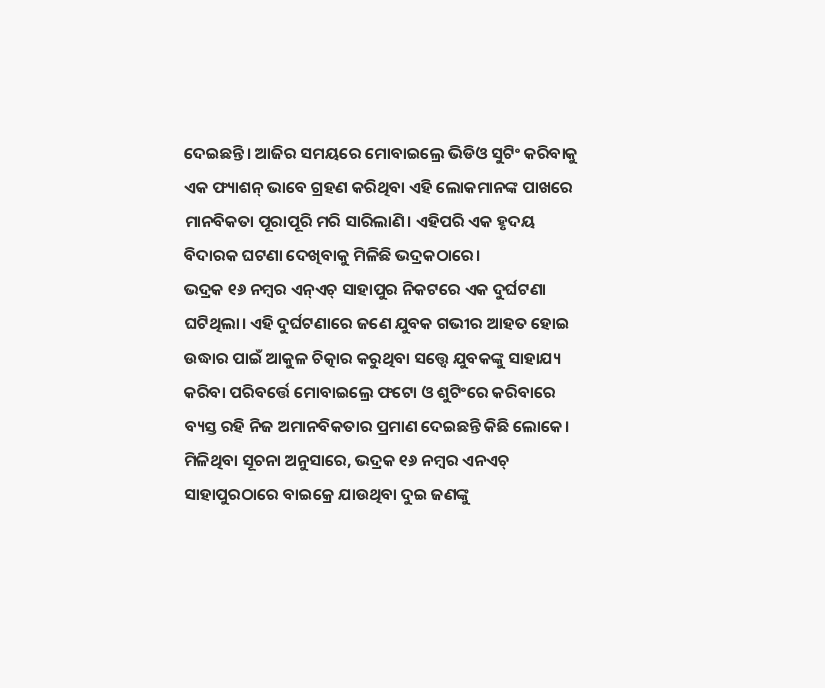ଦେଇଛନ୍ତି। ଆଜିର ସମୟରେ ମୋବାଇଲ୍ରେ ଭିଡିଓ ସୁଟିଂ କରିବାକୁ ଏକ ଫ୍ୟାଶନ୍ ଭାବେ ଗ୍ରହଣ କରିଥିବା ଏହି ଲୋକମାନଙ୍କ ପାଖରେ ମାନବିକତା ପୂରାପୂରି ମରି ସାରିଲାଣି। ଏହିପରି ଏକ ହୃଦୟ ବିଦାରକ ଘଟଣା ଦେଖିବାକୁ ମିଳିଛି ଭଦ୍ରକଠାରେ।
ଭଦ୍ରକ ୧୬ ନମ୍ବର ଏନ୍ଏଚ୍ ସାହାପୁର ନିକଟରେ ଏକ ଦୁର୍ଘଟଣା ଘଟିଥିଲା। ଏହି ଦୁର୍ଘଟଣାରେ ଜଣେ ଯୁବକ ଗଭୀର ଆହତ ହୋଇ ଉଦ୍ଧାର ପାଇଁ ଆକୁଳ ଚିତ୍କାର କରୁଥିବା ସତ୍ତ୍ବେ ଯୁବକଙ୍କୁ ସାହାଯ୍ୟ କରିବା ପରିବର୍ତ୍ତେ ମୋବାଇଲ୍ରେ ଫଟୋ ଓ ଶୁଟିଂରେ କରିବାରେ ବ୍ୟସ୍ତ ରହି ନିଜ ଅମାନବିକତାର ପ୍ରମାଣ ଦେଇଛନ୍ତି କିଛି ଲୋକେ।
ମିଳିଥିବା ସୂଚନା ଅନୁସାରେ, ଭଦ୍ରକ ୧୬ ନମ୍ବର ଏନଏଚ୍ ସାହାପୁରଠାରେ ବାଇକ୍ରେ ଯାଉଥିବା ଦୁଇ ଜଣଙ୍କୁ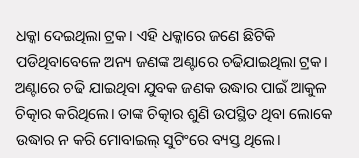ଧକ୍କା ଦେଇଥିଲା ଟ୍ରକ। ଏହି ଧକ୍କାରେ ଜଣେ ଛିଟିକି ପଡିଥିବାବେଳେ ଅନ୍ୟ ଜଣଙ୍କ ଅଣ୍ଟାରେ ଚଢିଯାଇଥିଲା ଟ୍ରକ। ଅଣ୍ଟାରେ ଚଢି ଯାଇଥିବା ଯୁବକ ଜଣକ ଉଦ୍ଧାର ପାଇଁ ଆକୁଳ ଚିତ୍କାର କରିଥିଲେ। ତାଙ୍କ ଚିତ୍କାର ଶୁଣି ଉପସ୍ଥିତ ଥିବା ଲୋକେ ଉଦ୍ଧାର ନ କରି ମୋବାଇଲ୍ ସୁଟିଂରେ ବ୍ୟସ୍ତ ଥିଲେ।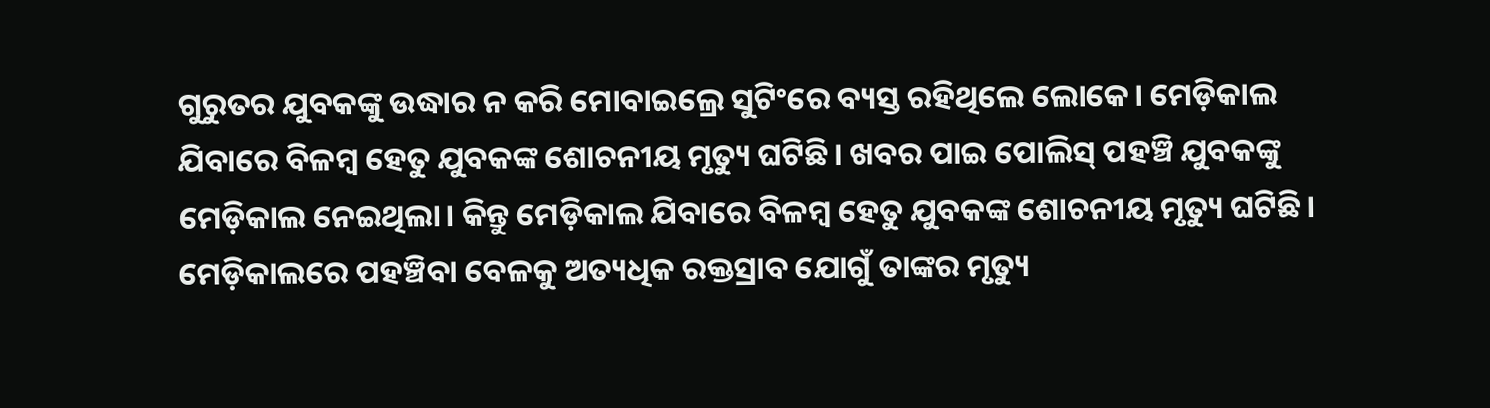ଗୁରୁତର ଯୁବକଙ୍କୁ ଉଦ୍ଧାର ନ କରି ମୋବାଇଲ୍ରେ ସୁଟିଂରେ ବ୍ୟସ୍ତ ରହିଥିଲେ ଲୋକେ। ମେଡ଼ିକାଲ ଯିବାରେ ବିଳମ୍ବ ହେତୁ ଯୁବକଙ୍କ ଶୋଚନୀୟ ମୃତ୍ୟୁ ଘଟିଛି। ଖବର ପାଇ ପୋଲିସ୍ ପହଞ୍ଚି ଯୁବକଙ୍କୁ ମେଡ଼ିକାଲ ନେଇଥିଲା। କିନ୍ତୁ ମେଡ଼ିକାଲ ଯିବାରେ ବିଳମ୍ବ ହେତୁ ଯୁବକଙ୍କ ଶୋଚନୀୟ ମୃତ୍ୟୁ ଘଟିଛି। ମେଡ଼ିକାଲରେ ପହଞ୍ଚିବା ବେଳକୁ ଅତ୍ୟଧିକ ରକ୍ତସ୍ରାବ ଯୋଗୁଁ ତାଙ୍କର ମୃତ୍ୟୁ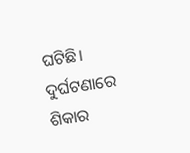ଘଟିଛି।
ଦୁର୍ଘଟଣାରେ ଶିକାର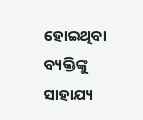ହୋଇଥିବା ବ୍ୟକ୍ତିଙ୍କୁ ସାହାଯ୍ୟ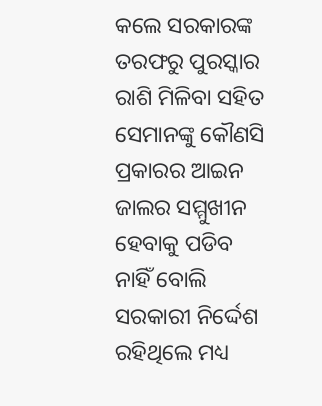କଲେ ସରକାରଙ୍କ ତରଫରୁ ପୁରସ୍କାର ରାଶି ମିଳିବା ସହିତ ସେମାନଙ୍କୁ କୌଣସି ପ୍ରକାରର ଆଇନ ଜାଲର ସମ୍ମୁଖୀନ ହେବାକୁ ପଡିବ ନାହିଁ ବୋଲି ସରକାରୀ ନିର୍ଦ୍ଦେଶ ରହିଥିଲେ ମଧ୍ୟ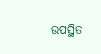ଉପସ୍ଥିତ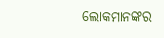ଲୋକମାନଙ୍କର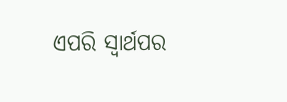ଏପରି ସ୍ବାର୍ଥପର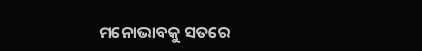ମନୋଭାବକୁ ସତରେ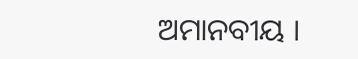ଅମାନବୀୟ ।